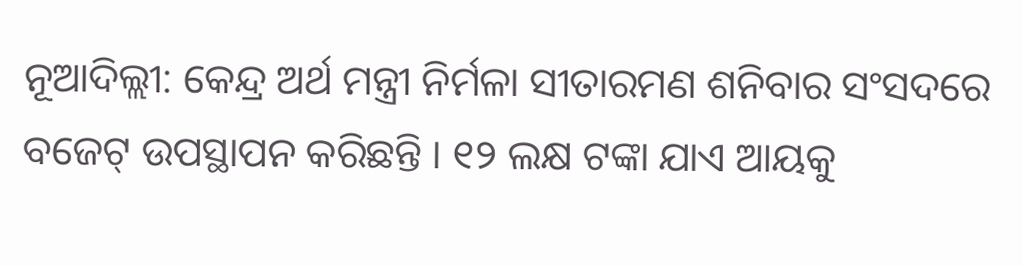ନୂଆଦିଲ୍ଲୀ: କେନ୍ଦ୍ର ଅର୍ଥ ମନ୍ତ୍ରୀ ନିର୍ମଳା ସୀତାରମଣ ଶନିବାର ସଂସଦରେ ବଜେଟ୍ ଉପସ୍ଥାପନ କରିଛନ୍ତି । ୧୨ ଲକ୍ଷ ଟଙ୍କା ଯାଏ ଆୟକୁ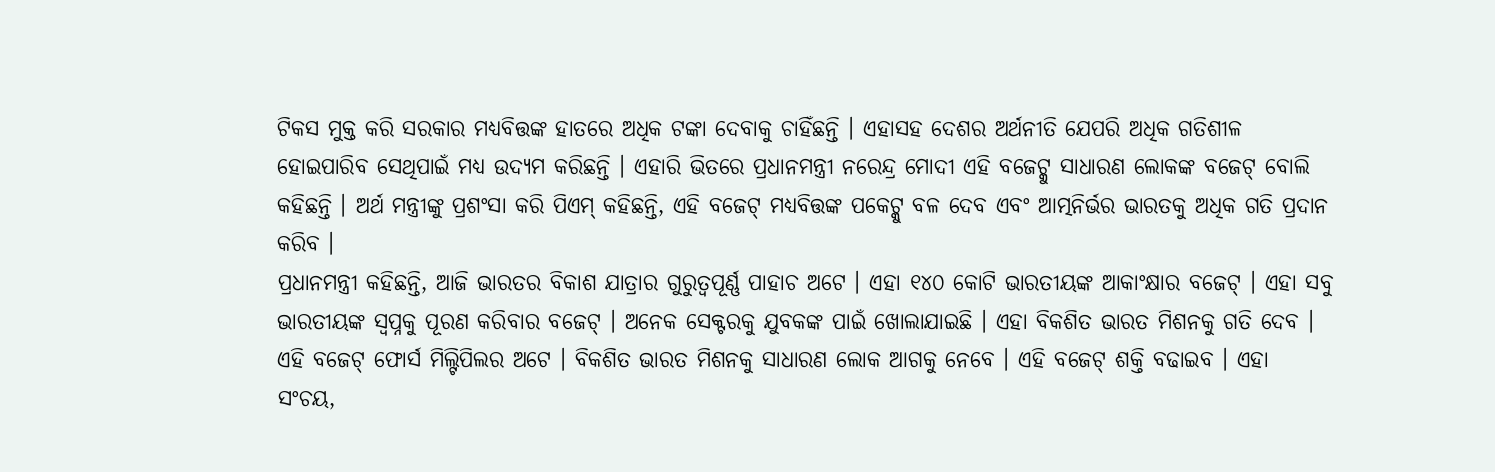ଟିକସ ମୁକ୍ତ କରି ସରକାର ମଧ୍ୟବିତ୍ତଙ୍କ ହାତରେ ଅଧିକ ଟଙ୍କା ଦେବାକୁ ଚାହିଁଛନ୍ତି । ଏହାସହ ଦେଶର ଅର୍ଥନୀତି ଯେପରି ଅଧିକ ଗତିଶୀଳ ହୋଇପାରିବ ସେଥିପାଇଁ ମଧ୍ୟ ଉଦ୍ୟମ କରିଛନ୍ତି । ଏହାରି ଭିତରେ ପ୍ରଧାନମନ୍ତ୍ରୀ ନରେନ୍ଦ୍ର ମୋଦୀ ଏହି ବଜେଟ୍କୁ ସାଧାରଣ ଲୋକଙ୍କ ବଜେଟ୍ ବୋଲି କହିଛନ୍ତି । ଅର୍ଥ ମନ୍ତ୍ରୀଙ୍କୁ ପ୍ରଶଂସା କରି ପିଏମ୍ କହିଛନ୍ତି, ଏହି ବଜେଟ୍ ମଧ୍ୟବିତ୍ତଙ୍କ ପକେଟ୍କୁ ବଳ ଦେବ ଏବଂ ଆତ୍ମନିର୍ଭର ଭାରତକୁ ଅଧିକ ଗତି ପ୍ରଦାନ କରିବ ।
ପ୍ରଧାନମନ୍ତ୍ରୀ କହିଛନ୍ତି, ଆଜି ଭାରତର ବିକାଶ ଯାତ୍ରାର ଗୁରୁତ୍ୱପୂର୍ଣ୍ଣ ପାହାଚ ଅଟେ । ଏହା ୧୪୦ କୋଟି ଭାରତୀୟଙ୍କ ଆକାଂକ୍ଷାର ବଜେଟ୍ । ଏହା ସବୁ ଭାରତୀୟଙ୍କ ସ୍ୱପ୍ନକୁ ପୂରଣ କରିବାର ବଜେଟ୍ । ଅନେକ ସେକ୍ଟରକୁ ଯୁବକଙ୍କ ପାଇଁ ଖୋଲାଯାଇଛି । ଏହା ବିକଶିତ ଭାରତ ମିଶନକୁ ଗତି ଦେବ । ଏହି ବଜେଟ୍ ଫୋର୍ସ ମିଲ୍ଟିପିଲର ଅଟେ । ବିକଶିତ ଭାରତ ମିଶନକୁ ସାଧାରଣ ଲୋକ ଆଗକୁ ନେବେ । ଏହି ବଜେଟ୍ ଶକ୍ତି ବଢାଇବ । ଏହା ସଂଚୟ,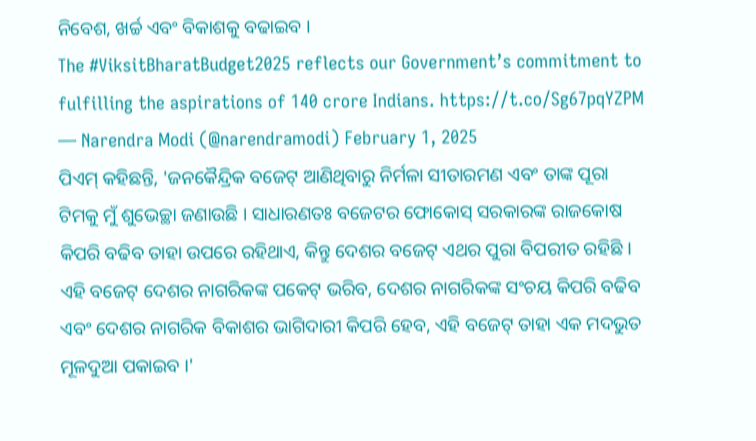ନିବେଶ, ଖର୍ଚ୍ଚ ଏବଂ ବିକାଶକୁ ବଢାଇବ ।
The #ViksitBharatBudget2025 reflects our Government’s commitment to fulfilling the aspirations of 140 crore Indians. https://t.co/Sg67pqYZPM
— Narendra Modi (@narendramodi) February 1, 2025
ପିଏମ୍ କହିଛନ୍ତି, 'ଜନକୈନ୍ଦ୍ରିକ ବଜେଟ୍ ଆଣିଥିବାରୁ ନିର୍ମଳା ସୀତାରମଣ ଏବଂ ତାଙ୍କ ପୂରା ଟିମକୁ ମୁଁ ଶୁଭେଚ୍ଛା ଜଣାଉଛି । ସାଧାରଣତଃ ବଜେଟର ଫୋକୋସ୍ ସରକାରଙ୍କ ରାଜକୋଷ କିପରି ବଢିବ ତାହା ଉପରେ ରହିଥାଏ, କିନ୍ତୁ ଦେଶର ବଜେଟ୍ ଏଥର ପୁରା ବିପରୀତ ରହିଛି । ଏହି ବଜେଟ୍ ଦେଶର ନାଗରିକଙ୍କ ପକେଟ୍ ଭରିବ, ଦେଶର ନାଗରିକଙ୍କ ସଂଚୟ କିପରି ବଢିବ ଏବଂ ଦେଶର ନାଗରିକ ବିକାଶର ଭାଗିଦାରୀ କିପରି ହେବ, ଏହି ବଜେଟ୍ ତାହା ଏକ ମଦଭୁତ ମୂଳଦୁଆ ପକାଇବ ।'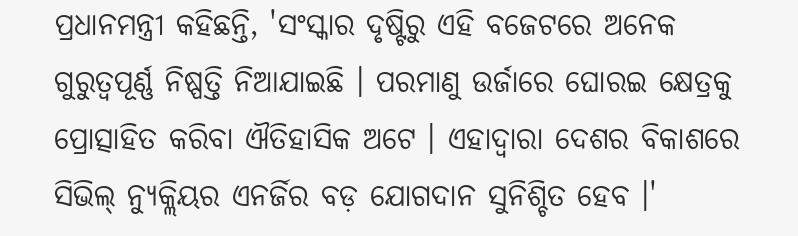ପ୍ରଧାନମନ୍ତ୍ରୀ କହିଛନ୍ତି, 'ସଂସ୍କାର ଦୃଷ୍ଟିରୁ ଏହି ବଜେଟରେ ଅନେକ ଗୁରୁତ୍ୱପୂର୍ଣ୍ଣ ନିଷ୍ପତ୍ତି ନିଆଯାଇଛି । ପରମାଣୁ ଉର୍ଜାରେ ଘୋରଇ କ୍ଷେତ୍ରକୁ ପ୍ରୋତ୍ସାହିତ କରିବା ଐତିହାସିକ ଅଟେ । ଏହାଦ୍ୱାରା ଦେଶର ବିକାଶରେ ସିଭିଲ୍ ନ୍ୟୁକ୍ଲିୟର ଏନର୍ଜିର ବଡ଼ ଯୋଗଦାନ ସୁନିଶ୍ଚିତ ହେବ ।'